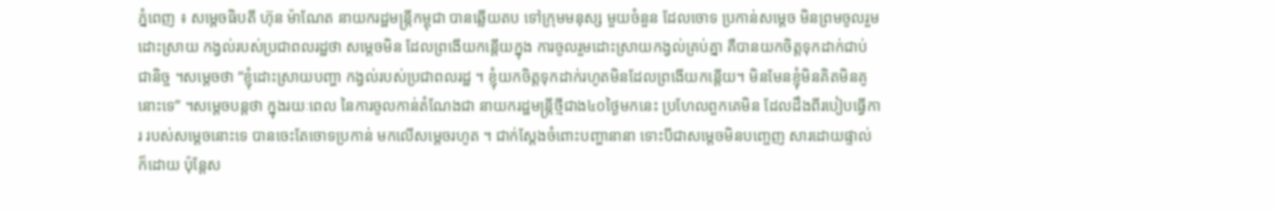ភ្នំពេញ ៖ សម្តេចធិបតី ហ៊ុន ម៉ាណែត នាយករដ្ឋមន្រ្តីកម្ពុជា បានឆ្លើយតប ទៅក្រុមមនុស្ស មួយចំនួន ដែលចោទ ប្រកាន់សម្តេច មិនព្រមចូលរួមដោះស្រាយ កង្វល់របស់ប្រជាពលរដ្ឋថា សម្តេចមិន ដែលព្រងើយកន្តើយក្នុង ការចូលរួមដោះស្រាយកង្វល់គ្រប់គ្នា គឺបានយកចិត្តទុកដាក់ជាប់ជានិច្ច ។សម្តេចថា “ខ្ញុំដោះស្រាយបញ្ហា កង្វល់របស់ប្រជាពលរដ្ឋ ។ ខ្ញុំយកចិត្តទុកដាក់រហូតមិនដែលព្រងើយកន្តើយ។ មិនមែនខ្ញុំមិនគិតមិនគូនោះទេ” ។សម្តេចបន្តថា ក្នុងរយៈពេល នៃការចូលកាន់តំណែងជា នាយករដ្ឋមន្រ្តីថ្មីជាង៤០ថ្ងៃមកនេះ ប្រហែលពួកគេមិន ដែលដឹងពីរបៀបធ្វើការ របស់សម្តេចនោះទេ បានចេះតែចោទប្រកាន់ មកលើសម្តេចរហូត ។ ជាក់ស្តែងចំពោះបញ្ហានានា ទោះបីជាសម្តេចមិនបញ្ចេញ សារដោយផ្ទាល់ក៏ដោយ ប៉ុន្តែស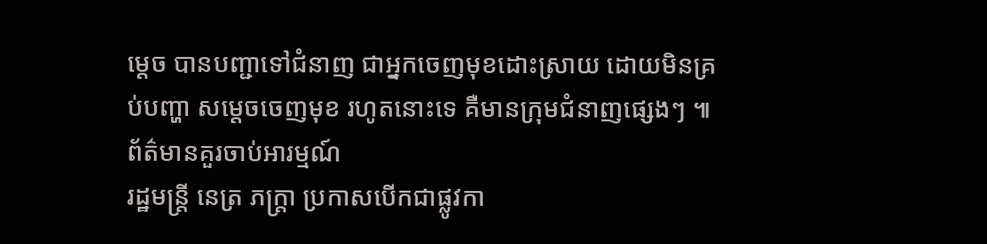ម្តេច បានបញ្ជាទៅជំនាញ ជាអ្នកចេញមុខដោះស្រាយ ដោយមិនគ្រប់បញ្ហា សម្តេចចេញមុខ រហូតនោះទេ គឺមានក្រុមជំនាញផ្សេងៗ ៕
ព័ត៌មានគួរចាប់អារម្មណ៍
រដ្ឋមន្ត្រី នេត្រ ភក្ត្រា ប្រកាសបើកជាផ្លូវកា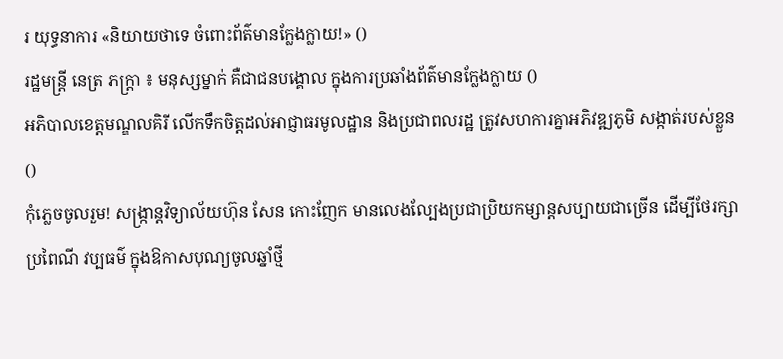រ យុទ្ធនាការ «និយាយថាទេ ចំពោះព័ត៌មានក្លែងក្លាយ!» ()
រដ្ឋមន្ត្រី នេត្រ ភក្ត្រា ៖ មនុស្សម្នាក់ គឺជាជនបង្គោល ក្នុងការប្រឆាំងព័ត៌មានក្លែងក្លាយ ()
អភិបាលខេត្តមណ្ឌលគិរី លើកទឹកចិត្តដល់អាជ្ញាធរមូលដ្ឋាន និងប្រជាពលរដ្ឋ ត្រូវសហការគ្នាអភិវឌ្ឍភូមិ សង្កាត់របស់ខ្លួន ()
កុំភ្លេចចូលរួម! សង្ក្រាន្តវិទ្យាល័យហ៊ុន សែន កោះញែក មានលេងល្បែងប្រជាប្រិយកម្សាន្តសប្បាយជាច្រើន ដើម្បីថែរក្សាប្រពៃណី វប្បធម៌ ក្នុងឱកាសបុណ្យចូលឆ្នាំថ្មី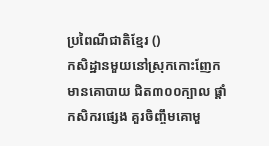ប្រពៃណីជាតិខ្មែរ ()
កសិដ្ឋានមួយនៅស្រុកកោះញែកមានគោបាយ ជិត៣០០ក្បាល ផ្ដាំកសិករផ្សេង គួរចិញ្ចឹមគោមួ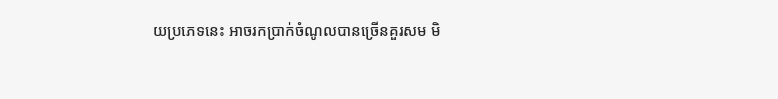យប្រភេទនេះ អាចរកប្រាក់ចំណូលបានច្រើនគួរសម មិ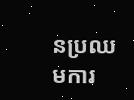នប្រឈមការ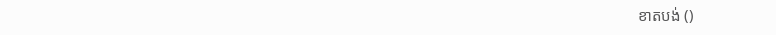ខាតបង់ ()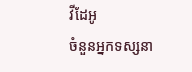វីដែអូ
ចំនួនអ្នកទស្សនា